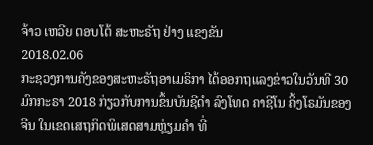ຈ້າວ ເຫວີຍ ຕອບໂຕ້ ສະຫະຣັຖ ຢ່າງ ແຂງຂັນ
2018.02.06
ກະຊວງການຄັງຂອງສະຫະຣັຖອາເມຣິກາ ໄດ້ອອກຖແລງຂ່າວໃນວັນທີ 30 ມົກກະຣາ 2018 ກ່ຽວກັບການຂຶ້ນບັນຊີດຳ ລົງໂທດ ຄາຊີໂນ ຄິ້ງໂຣມັນຂອງຈີນ ໃນເຂດເສຖກິດພິເສດສາມຫຼ່ຽມຄໍາ ທີ່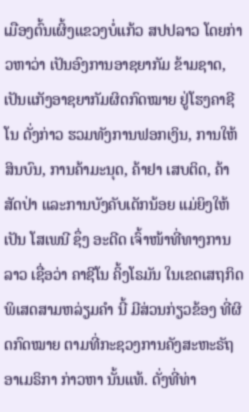ເມືອງຕົ້ນເຜິ້ງແຂວງບໍ່ແກ້ວ ສປປລາວ ໂດຍກ່າວຫາວ່າ ເປັນອົງການອາຊຍາກັມ ຂ້າມຊາດ, ເປັນແກັງອາຊຍາກັມຜິດກົດໝາຍ ຢູ່ໂຮງຄາຊີໂນ ດັ່ງກ່າວ ຮວມທັງການຟອກເງິນ, ການໃຫ້ສິນບົນ, ການຄ້າມະນຸດ, ຄ້າຢາ ເສບຕິດ, ຄ້າສັດປ່າ ແລະການບັງຄັບເດັກນ້ອຍ ແມ່ຍິງໃຫ້ເປັນ ໂສເພນີ ຊຶ່ງ ອະດີດ ເຈົ້າໜ້າທີ່ທາງການລາວ ເຊື່ອວ່າ ຄາຊີໂນ ຄິ້ງໂຣມັນ ໃນເຂດເສຖກິດພິເສດສາມຫລ່ຽມຄໍາ ນີ້ ມີສ່ວນກ່ຽວຂ້ອງ ທີ່ຜິດກົດໝາຍ ຕາມທີ່ກະຊວງການຄັງສະຫະຣັຖອາເມຣິກາ ກ່າວຫາ ນັ້ນແທ້. ດັ່ງທີ່ທ່າ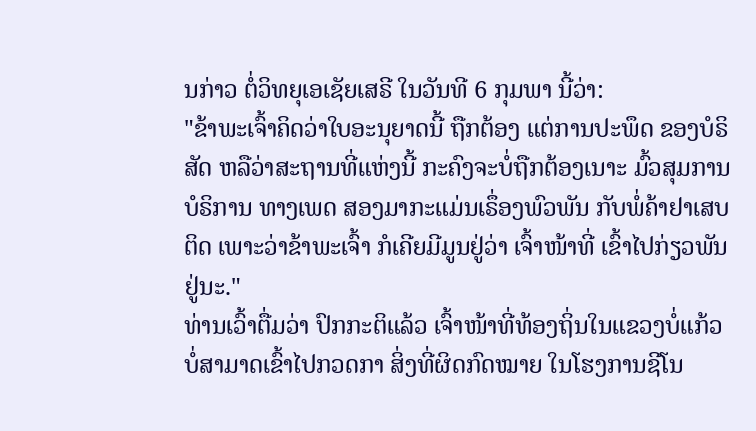ນກ່າວ ຕໍ່ວິທຍຸເອເຊັຍເສຣີ ໃນວັນທີ 6 ກຸມພາ ນີ້ວ່າ:
"ຂ້າພະເຈົ້າຄິດວ່າໃບອະນຸຍາດນີ້ ຖືກຕ້ອງ ແຕ່ການປະພຶດ ຂອງບໍຣິສັດ ຫລືວ່າສະຖານທີ່ແຫ່ງນີ້ ກະຄົງຈະບໍ່ຖືກຕ້ອງເນາະ ມົ້ວສຸມການ ບໍຣິການ ທາງເພດ ສອງມາກະແມ່ນເຣຶ່ອງພົວພັນ ກັບພໍ່ຄ້າຢາເສບຕິດ ເພາະວ່າຂ້າພະເຈົ້າ ກໍເຄີຍມີມູນຢູ່ວ່າ ເຈົ້າໜ້າທີ່ ເຂົ້າໄປກ່ຽວພັນຢູ່ນະ."
ທ່ານເວົ້າຕື່ມວ່າ ປົກກະຕິແລ້ວ ເຈົ້າໜ້າທີ່ທ້ອງຖິ່ນໃນແຂວງບໍ່ແກ້ວ ບໍ່ສາມາດເຂົ້າໄປກວດກາ ສິ່ງທີ່ຜິດກົດໝາຍ ໃນໂຮງການຊີໂນ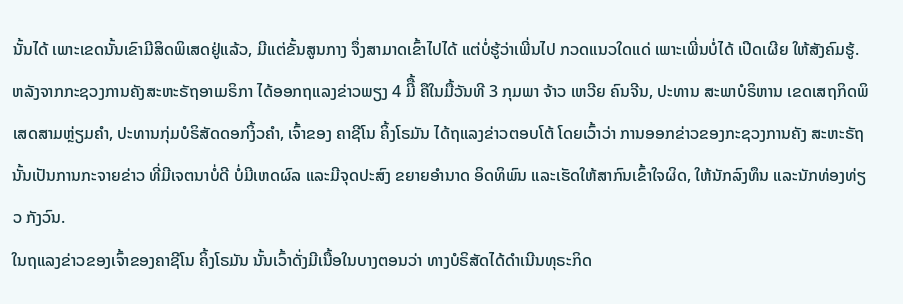ນັ້ນໄດ້ ເພາະເຂດນັ້ນເຂົາມີສິດພິເສດຢູ່ແລ້ວ, ມີແຕ່ຂັ້ນສູນກາງ ຈຶ່ງສາມາດເຂົ້າໄປໄດ້ ແຕ່ບໍ່ຮູ້ວ່າເພີ່ນໄປ ກວດແນວໃດແດ່ ເພາະເພີ່ນບໍ່ໄດ້ ເປີດເຜີຍ ໃຫ້ສັງຄົມຮູ້.
ຫລັງຈາກກະຊວງການຄັງສະຫະຣັຖອາເມຣິກາ ໄດ້ອອກຖແລງຂ່າວພຽງ 4 ມີື້ ຄືໃນມື້ວັນທີ 3 ກຸມພາ ຈ້າວ ເຫວີຍ ຄົນຈີນ, ປະທານ ສະພາບໍຣິຫານ ເຂດເສຖກິດພິເສດສາມຫຼ່ຽມຄໍາ, ປະທານກຸ່ມບໍຣິສັດດອກງິ້ວຄໍາ, ເຈົ້າຂອງ ຄາຊີໂນ ຄິ້ງໂຣມັນ ໄດ້ຖແລງຂ່າວຕອບໂຕ້ ໂດຍເວົ້າວ່າ ການອອກຂ່າວຂອງກະຊວງການຄັງ ສະຫະຣັຖ ນັ້ນເປັນການກະຈາຍຂ່າວ ທີ່ມີເຈຕນາບໍ່ດີ ບໍ່ມີເຫດຜົລ ແລະມີຈຸດປະສົງ ຂຍາຍອໍານາດ ອິດທິພົນ ແລະເຮັດໃຫ້ສາກົນເຂົ້າໃຈຜິດ, ໃຫ້ນັກລົງທຶນ ແລະນັກທ່ອງທ່ຽວ ກັງວົນ.
ໃນຖແລງຂ່າວຂອງເຈົ້າຂອງຄາຊີໂນ ຄິ້ງໂຣມັນ ນັ້ນເວົ້າດັ່ງມີເນື້ອໃນບາງຕອນວ່າ ທາງບໍຣິສັດໄດ້ດໍາເນີນທຸຣະກິດ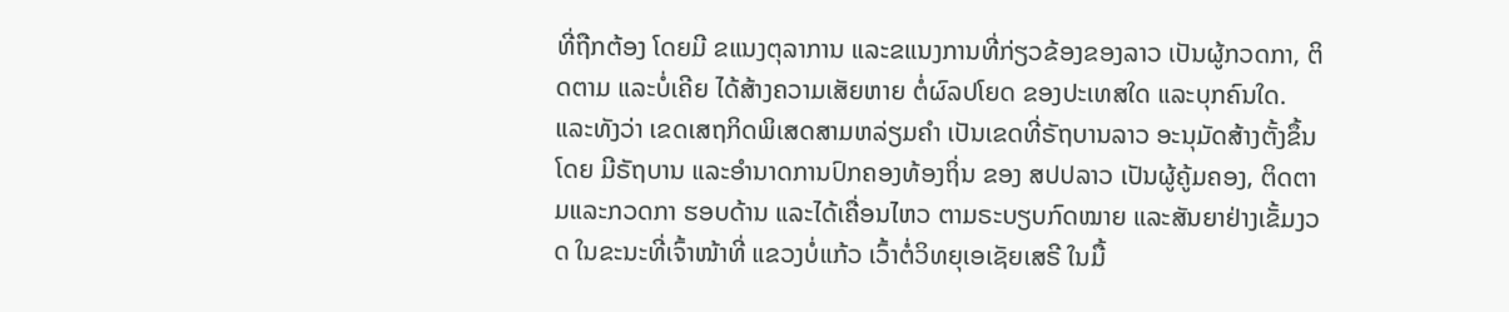ທີ່ຖືກຕ້ອງ ໂດຍມີ ຂແນງຕຸລາການ ແລະຂແນງການທີ່ກ່ຽວຂ້ອງຂອງລາວ ເປັນຜູ້ກວດກາ, ຕິດຕາມ ແລະບໍ່ເຄີຍ ໄດ້ສ້າງຄວາມເສັຍຫາຍ ຕໍ່ຜົລປໂຍດ ຂອງປະເທສໃດ ແລະບຸກຄົນໃດ. ແລະທັງວ່າ ເຂດເສຖກິດພິເສດສາມຫລ່ຽມຄໍາ ເປັນເຂດທີ່ຣັຖບານລາວ ອະນຸມັດສ້າງຕັ້ງຂຶ້ນ ໂດຍ ມີຣັຖບານ ແລະອໍານາດການປົກຄອງທ້ອງຖິ່ນ ຂອງ ສປປລາວ ເປັນຜູ້ຄູ້ມຄອງ, ຕິດຕາມແລະກວດກາ ຮອບດ້ານ ແລະໄດ້ເຄື່ອນໄຫວ ຕາມຣະບຽບກົດໝາຍ ແລະສັນຍາຢ່າງເຂັ້ມງວດ ໃນຂະນະທີ່ເຈົ້າໜ້າທີ່ ແຂວງບໍ່ແກ້ວ ເວົ້າຕໍ່ວິທຍຸເອເຊັຍເສຣີ ໃນມື້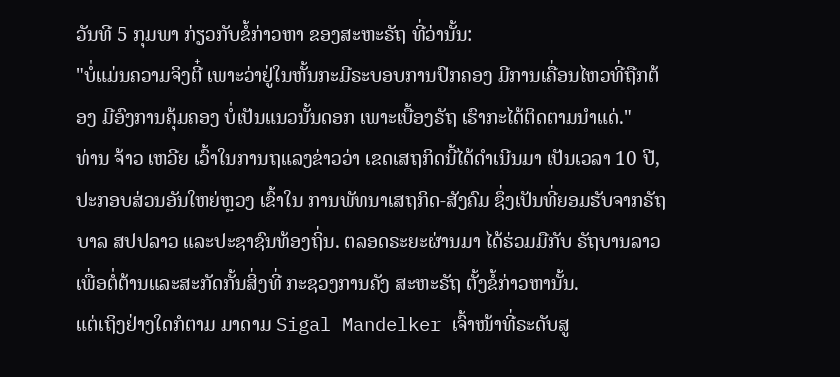ວັນທີ 5 ກຸມພາ ກ່ຽວກັບຂໍ້ກ່າວຫາ ຂອງສະຫະຣັຖ ທີ່ວ່ານັ້ນ:
"ບໍ່ແມ່ນຄວາມຈິງຕີ໋ ເພາະວ່າຢູ່ໃນຫັ້ນກະມີຣະບອບການປົກຄອງ ມີການເຄື່ອນໄຫວທີ່ຖືກຕ້ອງ ມີອົງການຄຸ້ມຄອງ ບໍ່ເປັນແນວນັ້ນດອກ ເພາະເບື້ອງຣັຖ ເຮົາກະໄດ້ຕິດຕາມນໍາແດ່."
ທ່ານ ຈ້າວ ເຫວີຍ ເວົ້າໃນການຖແລງຂ່າວວ່າ ເຂດເສຖກິດນີ້ໄດ້ດໍາເນີນມາ ເປັນເວລາ 10 ປີ, ປະກອບສ່ວນອັນໃຫຍ່ຫຼວງ ເຂົ້າໃນ ການພັທນາເສຖກິດ-ສັງຄົມ ຊຶ່ງເປັນທີ່ຍອມຮັບຈາກຣັຖບາລ ສປປລາວ ແລະປະຊາຊົນທ້ອງຖິ່ນ. ຕລອດຣະຍະຜ່ານມາ ໄດ້ຮ່ວມມືກັບ ຣັຖບານລາວ ເພື່ອຕໍ່ຕ້ານແລະສະກັດກັ້ນສິ່ງທີ່ ກະຊວງການຄັງ ສະຫະຣັຖ ຕັ້ງຂໍ້ກ່າວຫານັ້ນ.
ແຕ່ເຖິງຢ່າງໃດກໍຕາມ ມາດາມ Sigal Mandelker ເຈົ້າໜ້າທີ່ຣະດັບສູ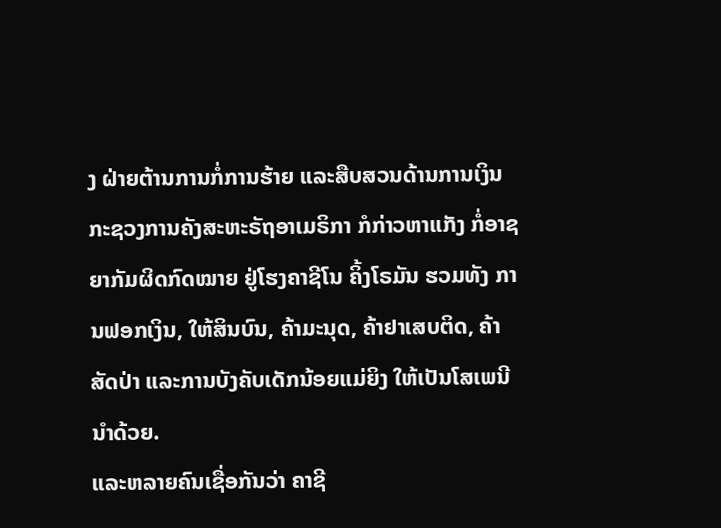ງ ຝ່າຍຕ້ານການກໍ່ການຮ້າຍ ແລະສືບສວນດ້ານການເງິນ ກະຊວງການຄັງສະຫະຣັຖອາເມຣິກາ ກໍກ່າວຫາແກັງ ກໍ່ອາຊຍາກັມຜິດກົດໝາຍ ຢູ່ໂຮງຄາຊີໂນ ຄິ້ງໂຣມັນ ຮວມທັງ ການຟອກເງິນ, ໃຫ້ສິນບົນ, ຄ້າມະນຸດ, ຄ້າຢາເສບຕິດ, ຄ້າສັດປ່າ ແລະການບັງຄັບເດັກນ້ອຍແມ່ຍິງ ໃຫ້ເປັນໂສເພນີນຳດ້ວຍ.
ແລະຫລາຍຄົນເຊື່ອກັນວ່າ ຄາຊີ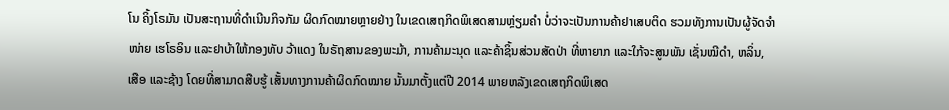ໂນ ຄິ້ງໂຣມັນ ເປັນສະຖານທີ່ດໍາເນີນກິຈກັມ ຜິດກົດໝາຍຫຼາຍຢ່າງ ໃນເຂດເສຖກິດພິເສດສາມຫຼ່ຽມຄຳ ບໍ່ວ່າຈະເປັນການຄ້າຢາເສບຕິດ ຮວມທັງການເປັນຜູ້ຈັດຈຳໜ່າຍ ເຮໂຣອິນ ແລະຢາບ້າໃຫ້ກອງທັບ ວ້າແດງ ໃນຣັຖສານຂອງພະມ້າ, ການຄ້າມະນຸດ ແລະຄ້າຊິ້ນສ່ວນສັດປ່າ ທີ່ຫາຍາກ ແລະໃກ້ຈະສູນພັນ ເຊັ່ນໝີດຳ, ຫລິ່ນ, ເສືອ ແລະຊ້າງ ໂດຍທີ່ສາມາດສືບຮູ້ ເສັ້ນທາງການຄ້າຜິດກົດໝາຍ ນັ້ນມາຕັ້ງແຕ່ປີ 2014 ພາຍຫລັງເຂດເສຖກິດພິເສດ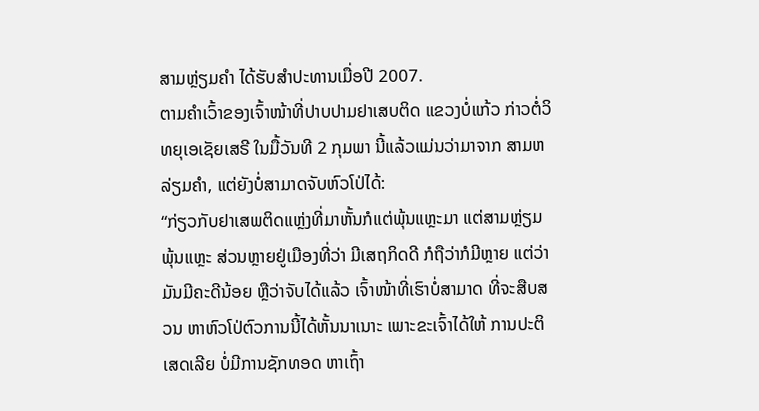ສາມຫຼ່ຽມຄຳ ໄດ້ຮັບສຳປະທານເມື່ອປີ 2007.
ຕາມຄຳເວົ້າຂອງເຈົ້າໜ້າທີ່ປາບປາມຢາເສບຕິດ ແຂວງບໍ່ແກ້ວ ກ່າວຕໍ່ວິທຍຸເອເຊັຍເສຣີ ໃນມື້ວັນທີ 2 ກຸມພາ ນີ້ແລ້ວແມ່ນວ່າມາຈາກ ສາມຫລ່ຽມຄໍາ, ແຕ່ຍັງບໍ່ສາມາດຈັບຫົວໂປ່ໄດ້:
“ກ່ຽວກັບຢາເສພຕິດແຫຼ່ງທີ່ມາຫັ້ນກໍແຕ່ພຸ້ນແຫຼະມາ ແຕ່ສາມຫຼ່ຽມພຸ້ນແຫຼະ ສ່ວນຫຼາຍຢູ່ເມືອງທີ່ວ່າ ມີເສຖກິດດີ ກໍຖືວ່າກໍມີຫຼາຍ ແຕ່ວ່າ ມັນມີຄະດີນ້ອຍ ຫຼືວ່າຈັບໄດ້ແລ້ວ ເຈົ້າໜ້າທີ່ເຮົາບໍ່ສາມາດ ທີ່ຈະສືບສວນ ຫາຫົວໂປ່ຕົວການນີ້ໄດ້ຫັ້ນນາເນາະ ເພາະຂະເຈົ້າໄດ້ໃຫ້ ການປະຕິເສດເລີຍ ບໍ່ມີການຊັກທອດ ຫາເຖົ້າ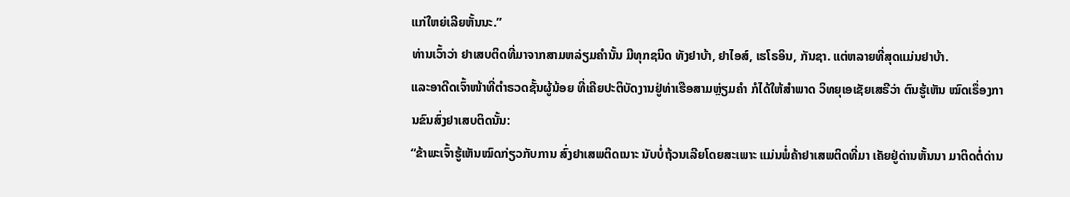ແກ່ໃຫຍ່ເລີຍຫັ້ນນະ.”
ທ່ານເວົ້າວ່າ ຢາເສບຕິດທີ່ມາຈາກສາມຫລ່ຽມຄໍານັ້ນ ມີທຸກຊນິດ ທັງຢາບ້າ, ຢາໄອສ໌, ເຮໂຣອິນ, ກັນຊາ. ແຕ່ຫລາຍທີ່ສຸດແມ່ນຢາບ້າ.
ແລະອາດີດເຈົ້າໜ້າທີ່ຕໍາຣວດຊັ້ນຜູ້ນ້ອຍ ທີ່ເຄີຍປະຕິບັດງານຢູ່ທ່າເຮືອສາມຫຼ່ຽມຄໍາ ກໍໄດ້ໃຫ້ສໍາພາດ ວິທຍຸເອເຊັຍເສຣີວ່າ ຕົນຮູ້ເຫັນ ໝົດເຣຶ່ອງການຂົນສົ່ງຢາເສບຕິດນັ້ນ:
“ຂ້າພະເຈົ້າຮູ້ເຫັນໝົດກ່ຽວກັບການ ສົ່ງຢາເສພຕິດເນາະ ນັບບໍ່ຖ້ວນເລີຍໂດຍສະເພາະ ແມ່ນພໍ່ຄ້າຢາເສພຕິດທີ່ມາ ເຄັຍຢູ່ດ່ານຫັ້ນນາ ມາຕິດຕໍ່ດ່ານ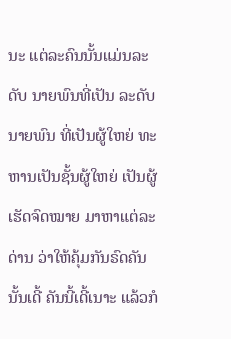ນະ ແຕ່ລະຄົນນັ້ນແມ່ນລະດັບ ນາຍພົນທີ່ເປັນ ລະດັບນາຍພົນ ທີ່ເປັນຜູ້ໃຫຍ່ ທະຫານເປັນຊັ້ນຜູ້ໃຫຍ່ ເປັນຜູ້ເຮັດຈົດໝາຍ ມາຫາແຕ່ລະດ່ານ ວ່າໃຫ້ຄຸ້ມກັນຣົດຄັນນັ້ນເດີ້ ຄັນນີ້ເດີ້ເນາະ ແລ້ວກໍ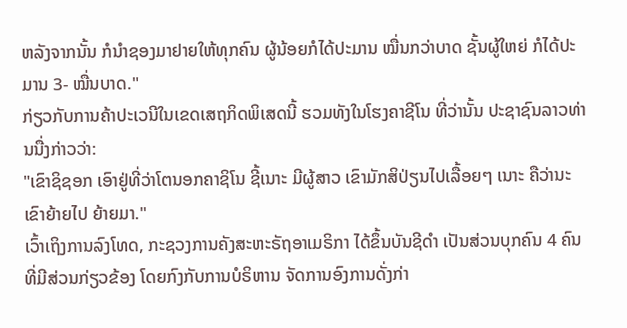ຫລັງຈາກນັ້ນ ກໍນຳຊອງມາຢາຍໃຫ້ທຸກຄົນ ຜູ້ນ້ອຍກໍໄດ້ປະມານ ໝື່ນກວ່າບາດ ຊັ້ນຜູ້ໃຫຍ່ ກໍໄດ້ປະມານ 3- ໝື່ນບາດ."
ກ່ຽວກັບການຄ້າປະເວນີໃນເຂດເສຖກິດພິເສດນີ້ ຮວມທັງໃນໂຮງຄາຊີໂນ ທີ່ວ່ານັ້ນ ປະຊາຊົນລາວທ່ານນື່ງກ່າວວ່າ:
"ເຂົາຊິຊອກ ເອົາຢູ່ທີ່ວ່າໂຕນອກຄາຊິໂນ ຊີ້ເນາະ ມີຜູ້ສາວ ເຂົາມັກສິປ່ຽນໄປເລື້ອຍໆ ເນາະ ຄືວ່ານະ ເຂົາຍ້າຍໄປ ຍ້າຍມາ."
ເວົ້າເຖິງການລົງໂທດ, ກະຊວງການຄັງສະຫະຣັຖອາເມຣິກາ ໄດ້ຂຶ້ນບັນຊີດໍາ ເປັນສ່ວນບຸກຄົນ 4 ຄົນ ທີ່ມີສ່ວນກ່ຽວຂ້ອງ ໂດຍກົງກັບການບໍຣິຫານ ຈັດການອົງການດັ່ງກ່າ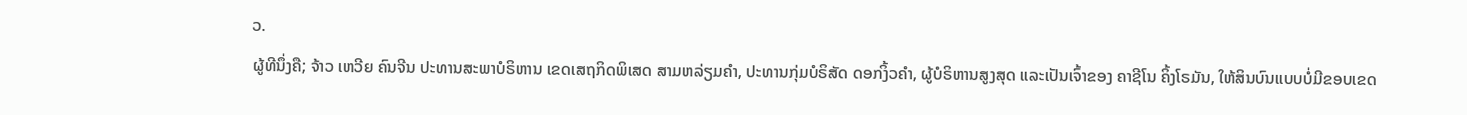ວ.
ຜູ້ທີນຶ່ງຄື; ຈ້າວ ເຫວີຍ ຄົນຈີນ ປະທານສະພາບໍຣິຫານ ເຂດເສຖກິດພິເສດ ສາມຫລ່ຽມຄໍາ, ປະທານກຸ່ມບໍຣິສັດ ດອກງິ້ວຄໍາ, ຜູ້ບໍຣິຫານສູງສຸດ ແລະເປັນເຈົ້າຂອງ ຄາຊີໂນ ຄິ້ງໂຣມັນ, ໃຫ້ສິນບົນແບບບໍ່ມີຂອບເຂດ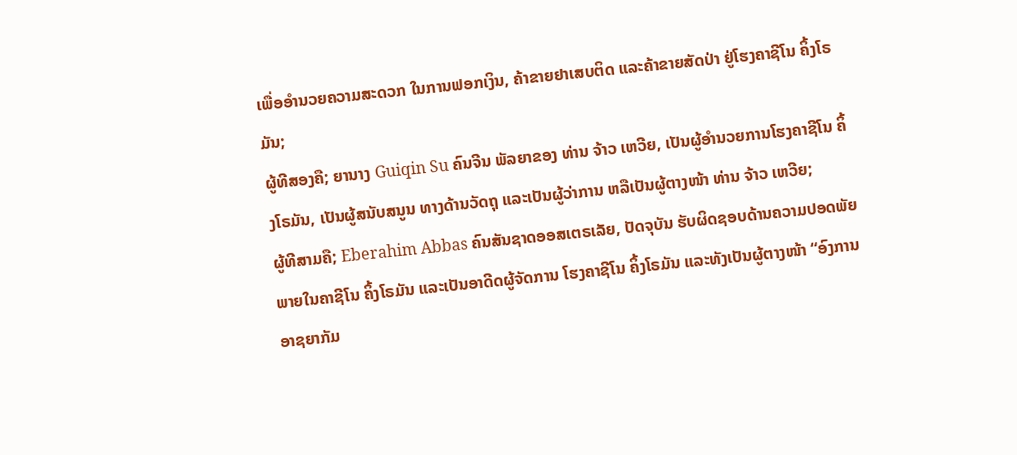ເພື່ອອໍານວຍຄວາມສະດວກ ໃນການຟອກເງິນ, ຄ້າຂາຍຢາເສບຕິດ ແລະຄ້າຂາຍສັດປ່າ ຢູ່ໂຮງຄາຊີໂນ ຄິ້ງໂຣມັນ;
ຜູ້ທີສອງຄື; ຍານາງ Guiqin Su ຄົນຈີນ ພັລຍາຂອງ ທ່ານ ຈ້າວ ເຫວີຍ, ເປັນຜູ້ອໍານວຍການໂຮງຄາຊີໂນ ຄິ້ງໂຣມັນ, ເປັນຜູ້ສນັບສນູນ ທາງດ້ານວັດຖຸ ແລະເປັນຜູ້ວ່າການ ຫລືເປັນຜູ້ຕາງໜ້າ ທ່ານ ຈ້າວ ເຫວີຍ;
ຜູ້ທີສາມຄື; Eberahim Abbas ຄົນສັນຊາດອອສເຕຣເລັຍ, ປັດຈຸບັນ ຮັບຜິດຊອບດ້ານຄວາມປອດພັຍ ພາຍໃນຄາຊີໂນ ຄິ້ງໂຣມັນ ແລະເປັນອາດີດຜູ້ຈັດການ ໂຮງຄາຊີໂນ ຄິ້ງໂຣມັນ ແລະທັງເປັນຜູ້ຕາງໜ້າ “ອົງການອາຊຍາກັມ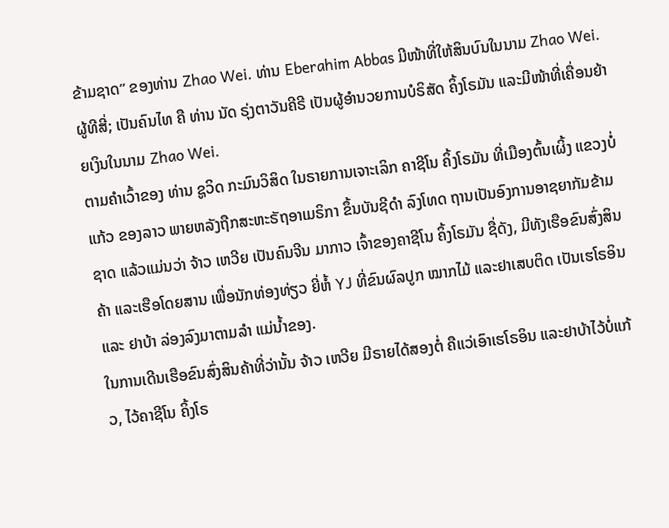ຂ້າມຊາດ” ຂອງທ່ານ Zhao Wei. ທ່ານ Eberahim Abbas ມີໜ້າທີ່ໃຫ້ສິນບົນໃນນາມ Zhao Wei.
ຜູ້ທີສີ່; ເປັນຄົນໄທ ຄື ທ່ານ ນັດ ຣຸ່ງຕາວັນຄີຣີ ເປັນຜູ້ອຳນວຍການບໍຣິສັດ ຄິ້ງໂຣມັນ ແລະມີໜ້າທີ່ເຄື່ອນຍ້າຍເງິນໃນນາມ Zhao Wei.
ຕາມຄໍາເວົ້າຂອງ ທ່ານ ຊູວິດ ກະມົນວິສິດ ໃນຣາຍການເຈາະເລິກ ຄາຊີໂນ ຄິ້ງໂຣມັນ ທີ່ເມືອງຕົ້ນເຜິ້ງ ແຂວງບໍ່ແກ້ວ ຂອງລາວ ພາຍຫລັງຖືກສະຫະຣັຖອາເມຣິກາ ຂຶ້ນບັນຊີດໍາ ລົງໂທດ ຖານເປັນອົງການອາຊຍາກັມຂ້າມຊາດ ແລ້ວແມ່ນວ່າ ຈ້າວ ເຫວີຍ ເປັນຄົນຈີນ ມາກາວ ເຈົ້າຂອງຄາຊີໂນ ຄິ້ງໂຣມັນ ຊື່ດັງ, ມີທັງເຮືອຂົນສົ່ງສິນຄ້າ ແລະເຮືອໂດຍສານ ເພື່ອນັກທ່ອງທ່ຽວ ຍີ່ຫໍ້ YJ ທີ່ຂົນຜົລປູກ ໝາກໄມ້ ແລະຢາເສບຕິດ ເປັນເຮໂຣອິນ ແລະ ຢາບ້າ ລ່ອງລົງມາຕາມລໍາ ແມ່ນໍ້າຂອງ.
ໃນການເດີນເຮືອຂົນສົ່ງສິນຄ້າທີ່ວ່ານັ້ນ ຈ້າວ ເຫວີຍ ມີຣາຍໄດ້ສອງຕໍ່ ຄືແວ່ເອົາເຮໂຣອິນ ແລະຢາບ້າໄວ້ບໍ່ແກ້ວ, ໄວ້ຄາຊີໂນ ຄິ້ງໂຣ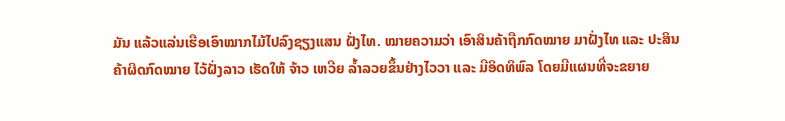ມັນ ແລ້ວແລ່ນເຮືອເອົາໝາກໄມ້ໄປລົງຊຽງແສນ ຝັ່ງໄທ. ໝາຍຄວາມວ່າ ເອົາສິນຄ້າຖືກກົດໝາຍ ມາຝັ່ງໄທ ແລະ ປະສິນຄ້າຜິດກົດໝາຍ ໄວ້ຝັ່ງລາວ ເຮັດໃຫ້ ຈ້າວ ເຫວີຍ ລ້ຳລວຍຂຶ້ນຢ່າງໄວວາ ແລະ ມີອິດທິພົລ ໂດຍມີແຜນທີ່ຈະຂຍາຍ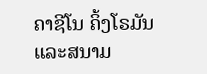ຄາຊີໂນ ຄິ້ງໂຣມັນ ແລະສນາມ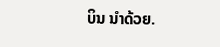ບິນ ນຳດ້ວຍ.